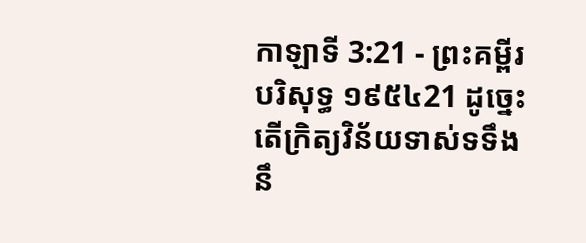កាឡាទី 3:21 - ព្រះគម្ពីរបរិសុទ្ធ ១៩៥៤21 ដូច្នេះ តើក្រិត្យវិន័យទាស់ទទឹងនឹ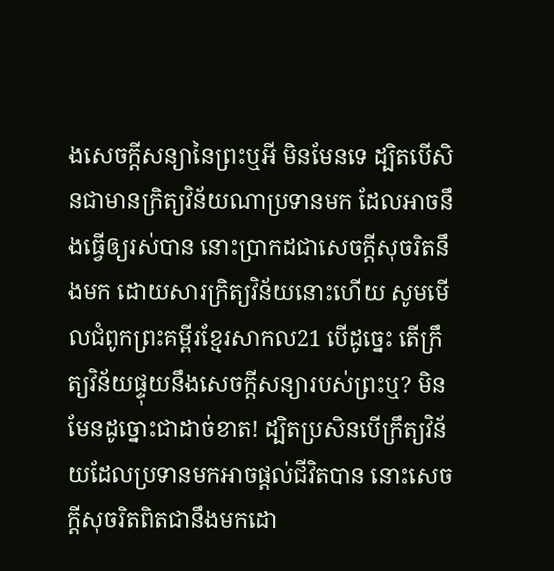ងសេចក្ដីសន្យានៃព្រះឬអី មិនមែនទេ ដ្បិតបើសិនជាមានក្រិត្យវិន័យណាប្រទានមក ដែលអាចនឹងធ្វើឲ្យរស់បាន នោះប្រាកដជាសេចក្ដីសុចរិតនឹងមក ដោយសារក្រិត្យវិន័យនោះហើយ សូមមើលជំពូកព្រះគម្ពីរខ្មែរសាកល21 បើដូច្នេះ តើក្រឹត្យវិន័យផ្ទុយនឹងសេចក្ដីសន្យារបស់ព្រះឬ? មិនមែនដូច្នោះជាដាច់ខាត! ដ្បិតប្រសិនបើក្រឹត្យវិន័យដែលប្រទានមកអាចផ្ដល់ជីវិតបាន នោះសេចក្ដីសុចរិតពិតជានឹងមកដោ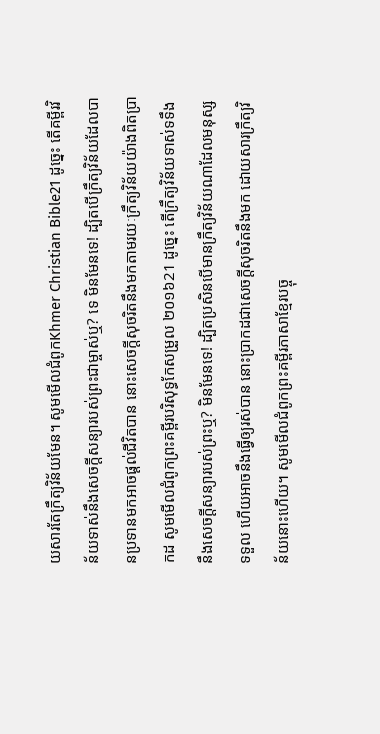យសារតែក្រឹត្យវិន័យមែន។ សូមមើលជំពូកKhmer Christian Bible21 ដូច្នេះ តើគម្ពីរវិន័យទាស់នឹងសេចក្ដីសន្យារបស់ព្រះជាម្ចាស់ឬ? ទេ មិនមែនទេ! ដ្បិតបើក្រឹត្យវិន័យដែលបានប្រទានមកអាចផ្ដល់ជីវិតបាន នោះសេចក្ដីសុចរិតនឹងមកតាមរយៈក្រឹត្យវិន័យយ៉ាងពិតប្រាកដ សូមមើលជំពូកព្រះគម្ពីរបរិសុទ្ធកែសម្រួល ២០១៦21 ដូច្នេះ តើក្រឹត្យវិន័យទាស់ទទឹងនឹងសេចក្ដីសន្យារបស់ព្រះឬ? មិនមែនទេ! ដ្បិតប្រសិនបើមានក្រឹត្យវិន័យណាដែលមនុស្សទទួល ហើយអាចនឹងធ្វើឲ្យរស់បាន នោះប្រាកដជាសេចក្ដីសុចរិតនឹងមក ដោយសារក្រឹត្យវិន័យនោះហើយ។ សូមមើលជំពូកព្រះគម្ពីរភាសាខ្មែរបច្ចុ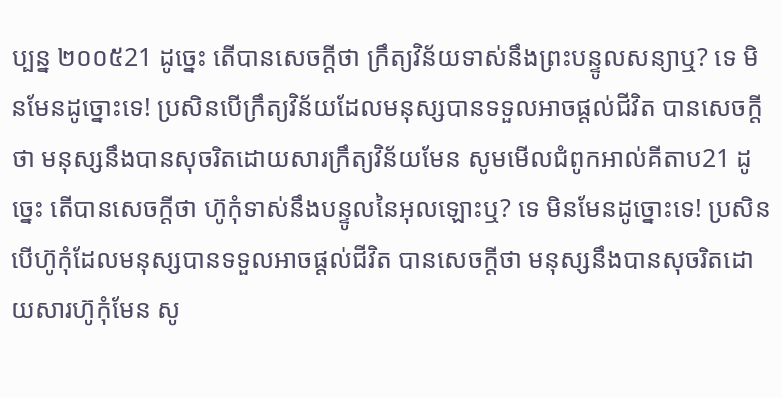ប្បន្ន ២០០៥21 ដូច្នេះ តើបានសេចក្ដីថា ក្រឹត្យវិន័យទាស់នឹងព្រះបន្ទូលសន្យាឬ? ទេ មិនមែនដូច្នោះទេ! ប្រសិនបើក្រឹត្យវិន័យដែលមនុស្សបានទទួលអាចផ្ដល់ជីវិត បានសេចក្ដីថា មនុស្សនឹងបានសុចរិតដោយសារក្រឹត្យវិន័យមែន សូមមើលជំពូកអាល់គីតាប21 ដូច្នេះ តើបានសេចក្ដីថា ហ៊ូកុំទាស់នឹងបន្ទូលនៃអុលឡោះឬ? ទេ មិនមែនដូច្នោះទេ! ប្រសិនបើហ៊ូកុំដែលមនុស្សបានទទួលអាចផ្ដល់ជីវិត បានសេចក្ដីថា មនុស្សនឹងបានសុចរិតដោយសារហ៊ូកុំមែន សូ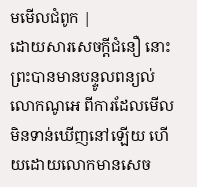មមើលជំពូក |
ដោយសារសេចក្ដីជំនឿ នោះព្រះបានមានបន្ទូលពន្យល់លោកណូអេ ពីការដែលមើលមិនទាន់ឃើញនៅឡើយ ហើយដោយលោកមានសេច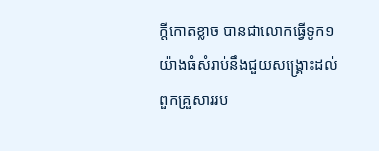ក្ដីកោតខ្លាច បានជាលោកធ្វើទូក១យ៉ាងធំសំរាប់នឹងជួយសង្គ្រោះដល់ពួកគ្រួសាររប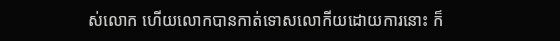ស់លោក ហើយលោកបានកាត់ទោសលោកីយដោយការនោះ ក៏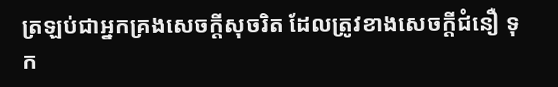ត្រឡប់ជាអ្នកគ្រងសេចក្ដីសុចរិត ដែលត្រូវខាងសេចក្ដីជំនឿ ទុក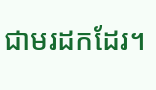ជាមរដកដែរ។